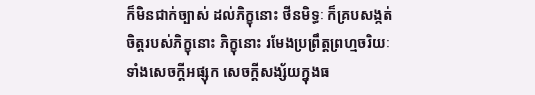ក៏មិនជាក់ច្បាស់ ដល់ភិក្ខុនោះ ថីនមិទ្ធៈ ក៏គ្របសង្កត់ចិត្តរបស់ភិក្ខុនោះ ភិក្ខុនោះ រមែងប្រព្រឹត្តព្រហ្មចរិយៈ ទាំងសេចក្តីអផ្សុក សេចក្តីសង្ស័យក្នុងធ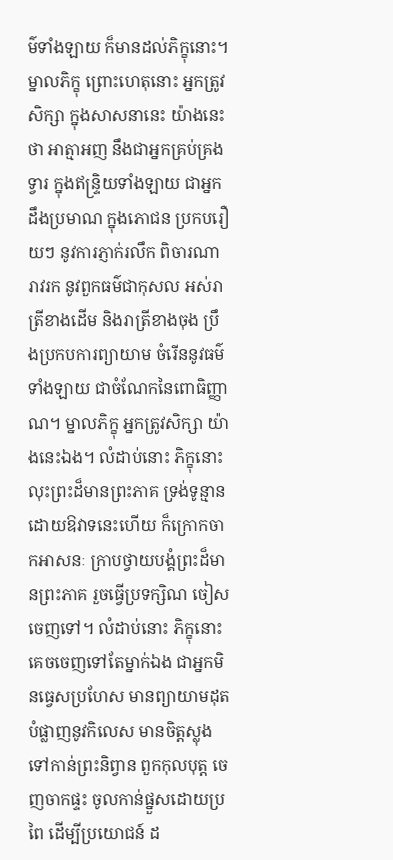ម៌ទាំងឡាយ ក៏មានដល់ភិក្ខុនោះ។ ម្នាលភិក្ខុ ព្រោះហេតុនោះ អ្នកត្រូវសិក្សា ក្នុងសាសនានេះ យ៉ាងនេះថា អាត្មាអញ នឹងជាអ្នកគ្រប់គ្រងទ្វារ ក្នុងឥន្រ្ទិយទាំងឡាយ ជាអ្នកដឹងប្រមាណ ក្នុងភោជន ប្រកបរឿយៗ នូវការភ្ញាក់រលឹក ពិចារណា រាវរក នូវពួកធម៌ជាកុសល អស់រាត្រីខាងដើម និងរាត្រីខាងចុង ប្រឹងប្រកបការព្យាយាម ចំរើននូវធម៌ទាំងឡាយ ជាចំណែកនៃពោធិញ្ញាណ។ ម្នាលភិក្ខុ អ្នកត្រូវសិក្សា យ៉ាងនេះឯង។ លំដាប់នោះ ភិក្ខុនោះ លុះព្រះដ៏មានព្រះភាគ ទ្រង់ទូន្មាន ដោយឱវាទនេះហើយ ក៏ក្រោកចាកអាសនៈ ក្រាបថ្វាយបង្គំព្រះដ៏មានព្រះភាគ រួចធ្វើប្រទក្សិណ ចៀសចេញទៅ។ លំដាប់នោះ ភិក្ខុនោះ គេចចេញទៅតែម្នាក់ឯង ជាអ្នកមិនធ្វេសប្រហែស មានព្យាយាមដុតបំផ្លាញនូវកិលេស មានចិត្តស្លុង ទៅកាន់ព្រះនិព្វាន ពួកកុលបុត្ត ចេញចាកផ្ទះ ចូលកាន់ផ្នួសដោយប្រពៃ ដើម្បីប្រយោជន៍ ដ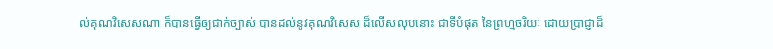ល់គុណវិសេសណា ក៏បានធ្វើឲ្យជាក់ច្បាស់ បានដល់នូវគុណវិសេស ដ៏លើសលុបនោះ ជាទីបំផុត នៃព្រហ្មចរិយៈ ដោយប្រាជ្ញាដ៏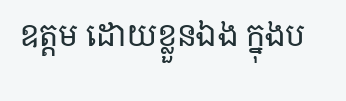ឧត្តម ដោយខ្លួនឯង ក្នុងប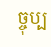ច្ចុប្ប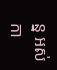ន្ន អស់កា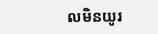លមិនយូរ